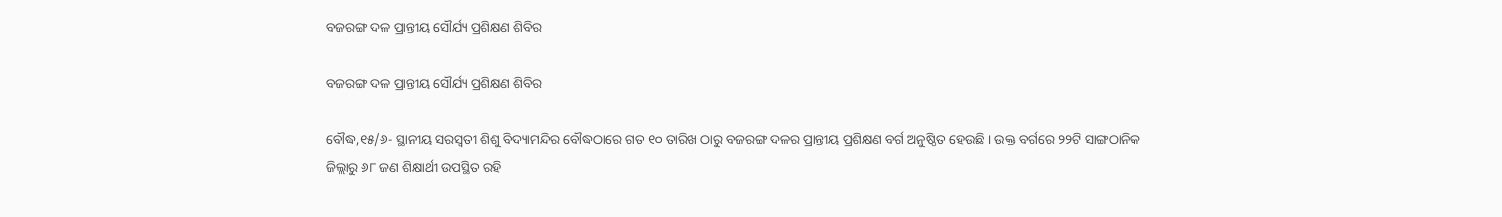ବଜରଙ୍ଗ ଦଳ ପ୍ରାନ୍ତୀୟ ସୌର୍ଯ୍ୟ ପ୍ରଶିକ୍ଷଣ ଶିବିର

ବଜରଙ୍ଗ ଦଳ ପ୍ରାନ୍ତୀୟ ସୌର୍ଯ୍ୟ ପ୍ରଶିକ୍ଷଣ ଶିବିର

ବୌଦ୍ଧ,୧୫/୬- ସ୍ଥାନୀୟ ସରସ୍ୱତୀ ଶିଶୁ ବିଦ୍ୟାମନ୍ଦିର ବୌଦ୍ଧଠାରେ ଗତ ୧୦ ତାରିଖ ଠାରୁ ବଜରଙ୍ଗ ଦଳର ପ୍ରାନ୍ତୀୟ ପ୍ରଶିକ୍ଷଣ ବର୍ଗ ଅନୁଷ୍ଠିତ ହେଉଛି । ଉକ୍ତ ବର୍ଗରେ ୨୨ଟି ସାଙ୍ଗଠାନିକ ଜିଲ୍ଲାରୁ ୬୮ ଜଣ ଶିକ୍ଷାର୍ଥୀ ଉପସ୍ଥିତ ରହି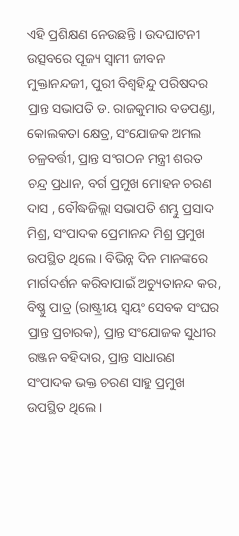ଏହି ପ୍ରଶିକ୍ଷଣ ନେଉଛନ୍ତି । ଉଦଘାଟନୀ ଉତ୍ସବରେ ପୂଜ୍ୟ ସ୍ୱାମୀ ଜୀବନ ମୁକ୍ତାନନ୍ଦଜୀ, ପୁରୀ ବିଶ୍ୱହିନ୍ଦୁ ପରିଷଦର ପ୍ରାନ୍ତ ସଭାପତି ଡ. ରାଜକୁମାର ବଡପଣ୍ଡା, କୋଲକତା କ୍ଷେତ୍ର, ସଂଯୋଜକ ଅମଲ ଚଳ୍ରବର୍ତ୍ତୀ, ପ୍ରାନ୍ତ ସଂଗଠନ ମନ୍ତ୍ରୀ ଶରତ ଚନ୍ଦ୍ର ପ୍ରଧାନ, ବର୍ଗ ପ୍ରମୁଖ ମୋହନ ଚରଣ ଦାସ , ବୌଦ୍ଧଜିଲ୍ଲା ସଭାପତି ଶମ୍ଭୁ ପ୍ରସାଦ ମିଶ୍ର, ସଂପାଦକ ପ୍ରେମାନନ୍ଦ ମିଶ୍ର ପ୍ରମୁଖ ଉପସ୍ଥିତ ଥିଲେ । ବିଭିନ୍ନ ଦିନ ମାନଙ୍କରେ ମାର୍ଗଦର୍ଶନ କରିବାପାଇଁ ଅଚ୍ୟୁତାନନ୍ଦ କର, ବିଷ୍ଣୁ ପାତ୍ର (ରାଷ୍ଟ୍ରୀୟ ସ୍ୱୟଂ ସେବକ ସଂଘର ପ୍ରାନ୍ତ ପ୍ରଚାରକ), ପ୍ରାନ୍ତ ସଂଯୋଜକ ସୁଧୀର ରଞ୍ଜନ ବହିଦାର, ପ୍ରାନ୍ତ ସାଧାରଣ ସଂପାଦକ ଭକ୍ତ ଚରଣ ସାହୁ ପ୍ରମୁଖ ଉପସ୍ଥିତ ଥିଲେ ।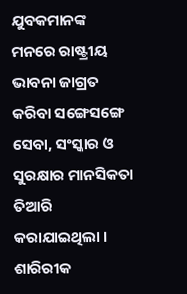ଯୁବକମାନଙ୍କ ମନରେ ରାଷ୍ଟ୍ରୀୟ ଭାବନା ଜାଗ୍ରତ କରିବା ସଙ୍ଗେସଙ୍ଗେ ସେବା, ସଂସ୍କାର ଓ ସୁରକ୍ଷାର ମାନସିକତା ତିଆରି କରାଯାଇଥିଲା । ଶାରିରୀକ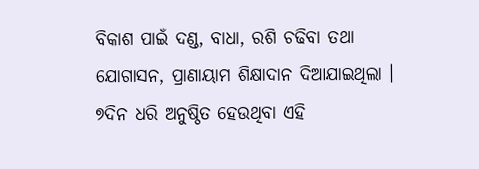ବିକାଶ ପାଇଁ ଦଣ୍ଡ, ବାଧା, ରଶି ଚଢିବା ତଥା ଯୋଗାସନ, ପ୍ରାଣାୟାମ ଶିକ୍ଷାଦାନ ଦିଆଯାଇଥିଲା । ୭ଦିନ ଧରି ଅନୁଷ୍ଠିତ ହେଉଥିବା ଏହି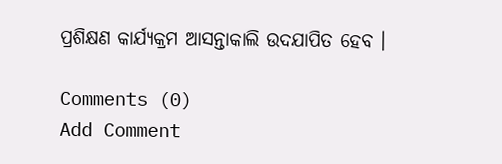ପ୍ରଶିକ୍ଷଣ କାର୍ଯ୍ୟକ୍ରମ ଆସନ୍ତାକାଲି ଉଦଯାପିତ ହେବ ।

Comments (0)
Add Comment